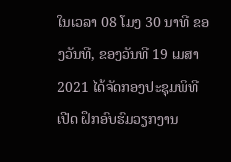ໃນເວລາ 08 ໂມງ 30 ນາທີ ຂອງວັນທີ, ຂອງວັນທີ 19 ເມສາ 2021 ໄດ້ຈັດກອງປະຊຸມພິທີເປີດ ຝຶກອົບຮົມວຽກງານ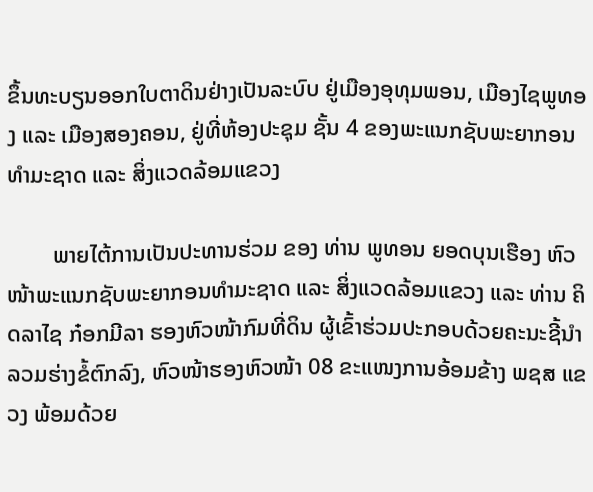ຂຶ້ນທະບຽນອອກໃບຕາດິນຢ່າງເປັນລະບົບ ຢູ່ເມືອງອຸທຸມພອນ, ເມືອງໄຊພູທອງ ແລະ ເມືອງສອງຄອນ, ຢູ່ທີ່ຫ້ອງປະຊຸມ ຊັ້ນ 4 ຂອງພະແນກຊັບພະຍາກອນທຳມະຊາດ ແລະ ສິ່ງແວດລ້ອມແຂວງ

        ພາຍໄຕ້ການເປັນປະທານຮ່ວມ ຂອງ ທ່ານ ພູທອນ ຍອດບຸນເຮືອງ ຫົວໜ້າພະແນກຊັບພະຍາກອນທຳມະຊາດ ແລະ ສິ່ງແວດລ້ອມແຂວງ ແລະ ທ່ານ ຄິດລາໄຊ ກ໋ອກມີລາ ຮອງຫົວໜ້າກົມທີ່ດິນ ຜູ້ເຂົ້າຮ່ວມປະກອບດ້ວຍຄະນະຊີ້ນຳລວມຮ່າງຂໍ້ຕົກລົງ, ຫົວໜ້າຮອງຫົວໜ້າ 08 ຂະແໜງການອ້ອມຂ້າງ ພຊສ ແຂວງ ພ້ອມດ້ວຍ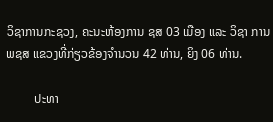ວິຊາການກະຊວງ, ຄະນະຫ້ອງການ ຊສ 03 ເມືອງ ແລະ ວິຊາ ການພຊສ ແຂວງທີ່ກ່ຽວຂ້ອງຈຳນວນ 42 ທ່ານ, ຍິງ 06 ທ່ານ.

         ປະທາ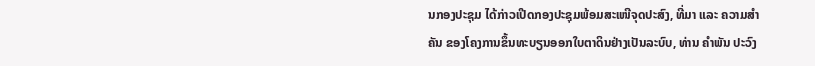ນກອງປະຊຸມ ໄດ້ກ່າວເປີດກອງປະຊຸມພ້ອມສະເໜີຈຸດປະສົງ, ທີ່ມາ ແລະ ຄວາມສຳຄັນ ຂອງໂຄງການຂຶ້ນທະບຽນອອກໃບຕາດິນຢ່າງເປັນລະບົບ, ທ່ານ ຄຳພັນ ປະວົງ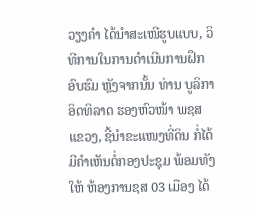ວຽງຄຳ ໄດ້ນຳສະເໜີຮູບແບບ, ວິທີການໃນການດຳເນີນການຝຶກອົບຮົມ ຫຼັງຈາກນັ້ນ ທ່ານ ບູລິກາ ອິດທິລາດ ຮອງຫົວໜ້າ ພຊສ ແຂວງ, ຊີ້ນຳຂະແໜງທີ່ດິນ ກໍ່ໄດ້ມີຄຳເຫັນຕໍ່ກອງປະຊຸມ ພ້ອມທັງໃຫ້ ຫ້ອງການຊສ 03 ເມືອງ ໄດ້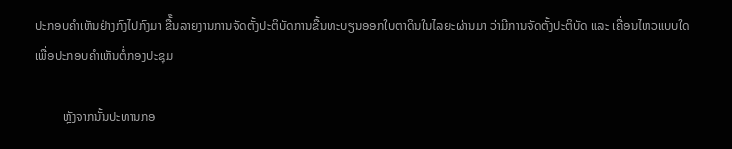ປະກອບຄຳເຫັນຢ່າງກົງໄປກົງມາ ຂື້໊ນລາຍງານການຈັດຕັ້ງປະຕິບັດການຂື້ນທະບຽນອອກໃບຕາດິນໃນໄລຍະຜ່ານມາ ວ່າມີການຈັດຕັ້ງປະຕິບັດ ແລະ ເຄື່ອນໄຫວແບບໃດ ເພື່ອປະກອບຄຳເຫັນຕໍ່ກອງປະຊຸມ

         ຫຼັງຈາກນັ້ນປະທານກອ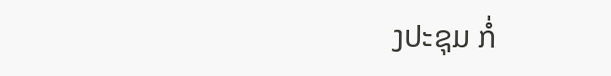ງປະຊຸມ ກໍ່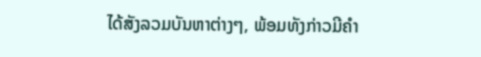ໄດ້ສັງລວມບັນຫາຕ່າງໆ, ພ້ອມທັງກ່າວມີຄຳ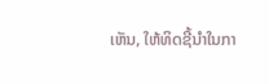ເຫັນ, ໃຫ້ທິດຊີ້ນຳໃນກາ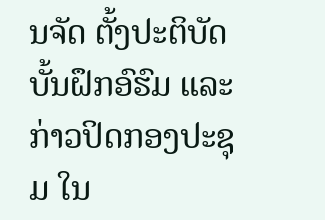ນຈັດ ຕັ້ງປະຕິບັດບັ້ນຝຶກອົຮົມ ແລະ ກ່າວປິດກອງປະຊຸມ ໃນ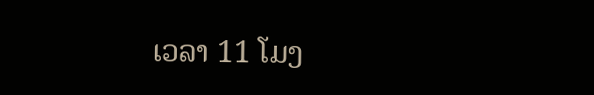ເວລາ 11 ໂມງ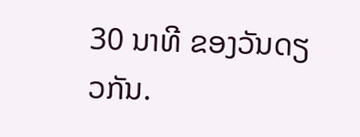30 ນາທີ ຂອງວັນດຽວກັນ.